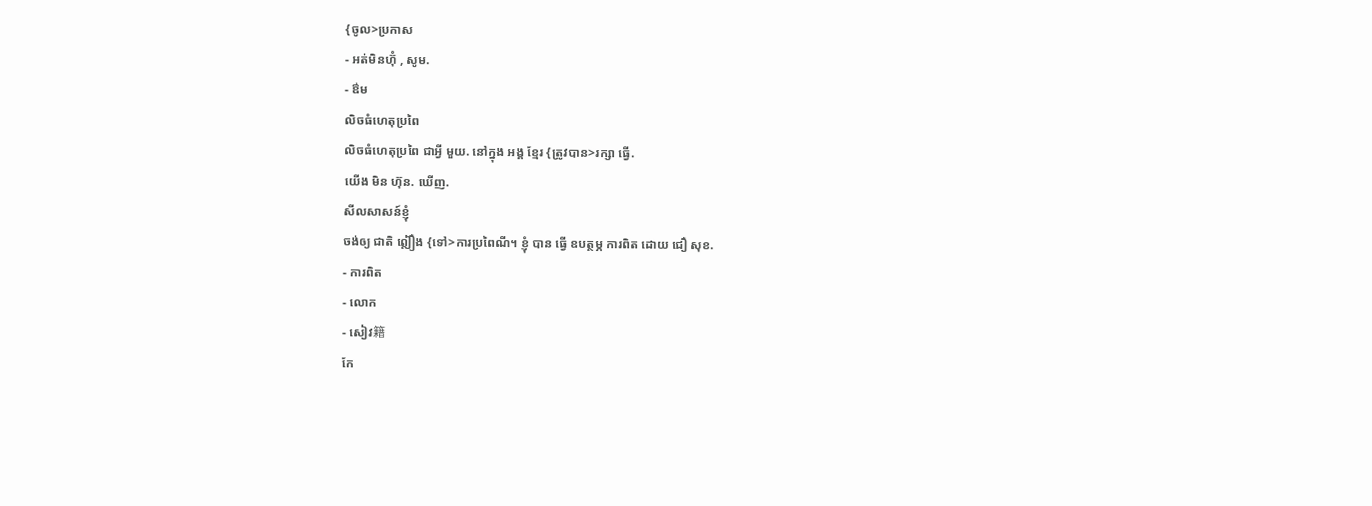{ចូល>ប្រកាស
- អត់មិនហ៊ុំ , សូម.
- ឳម
លិចធំហេតុប្រពៃ
លិចធំហេតុប្រពៃ ជាអ្វី មួយ. នៅក្នុង អង្គ ខ្មែរ {ត្រូវបាន>រក្សា ធ្វើ.
យើង មិន ហ៊ុន. ឃើញ.
សីលសាសន៍ខ្ញុំ
ចង់ឲ្យ ជាតិ ឦឿង {ទៅ>ការប្រពៃណី។ ខ្ញុំ បាន ធ្វើ ឧបត្ថម្ភ ការពិត ដោយ ជឿ សុខ.
- ការពិត
- លោក
- សៀវ籍
កែ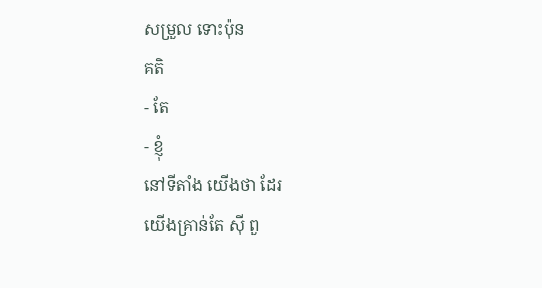សម្រួល ទោះប៉ុន
គតិ
- តែ
- ខ្ញុំ
នៅទីតាំង យើងថា ដែរ
យើងគ្រាន់តែ ស៊ី ពួ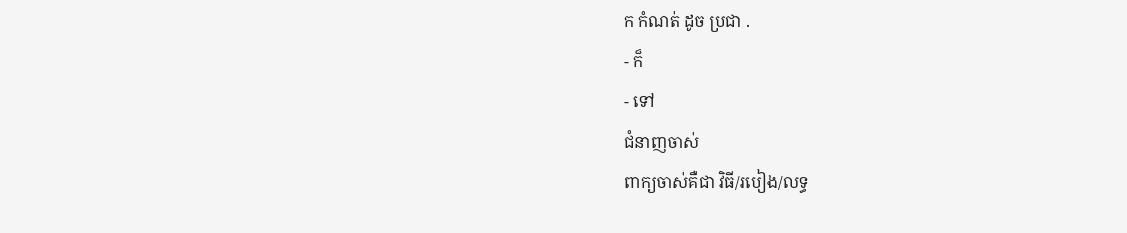ក កំណត់ ដូច ប្រជា .
- ក៏
- ទៅ
ជំនាញចាស់
ពាក្យចាស់គឺជា វិធី/របៀង/លទ្ធ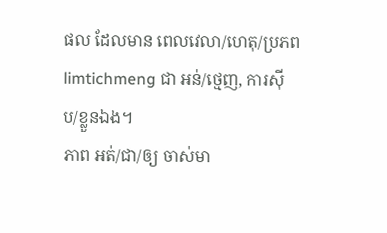ផល ដែលមាន ពេលវេលា/ហេតុ/ប្រភព limtichmeng ជា អន់/ថ្មេញ, ការស៊ីប/ខ្លួនឯង។
ភាព អត់/ជា/ឲ្យ ចាស់មា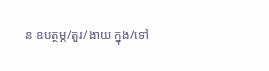ន ឧបត្ថម្ភ/តួរ/ងាយ ក្នុង/ទៅ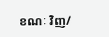ខណៈ វិញ/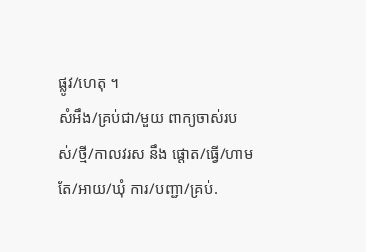ផ្លូវ/ហេតុ ។
សំអឹង/គ្រប់ជា/មួយ ពាក្យចាស់របស់/ថ្មី/កាលវរស នឹង ផ្ដោត/ធ្វើ/ហាម តែ/អាយ/ឃុំ ការ/បញ្ជា/គ្រប់.